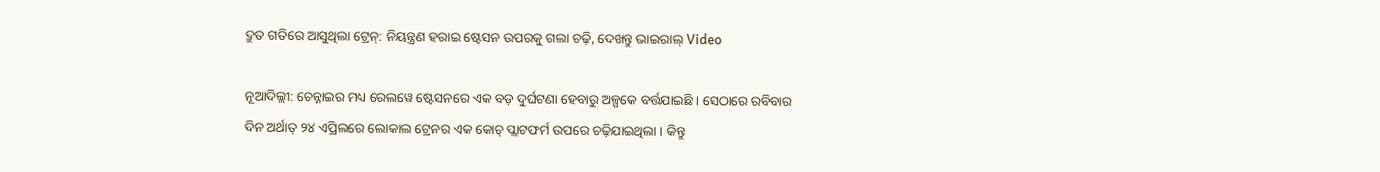ଦ୍ରୁତ ଗତିରେ ଆସୁଥିଲା ଟ୍ରେନ୍: ନିୟନ୍ତ୍ରଣ ହରାଇ ଷ୍ଟେସନ ଉପରକୁ ଗଲା ଚଢ଼ି, ଦେଖନ୍ତୁ ଭାଇରାଲ୍ Video

ନୂଆଦିଲ୍ଲୀ: ଚେନ୍ନାଇର ମଧ୍ୟ ରେଲୱେ ଷ୍ଟେସନରେ ଏକ ବଡ଼ ଦୁର୍ଘଟଣା ହେବାରୁ ଅଳ୍ପକେ ବର୍ତ୍ତଯାଇଛି । ସେଠାରେ ରବିବାର ଦିନ ଅର୍ଥାତ୍ ୨୪ ଏପ୍ରିଲରେ ଲୋକାଲ ଟ୍ରେନର ଏକ କୋଚ୍ ପ୍ଲାଟଫର୍ମ ଉପରେ ଚଢ଼ିଯାଇଥିଲା । କିନ୍ତୁ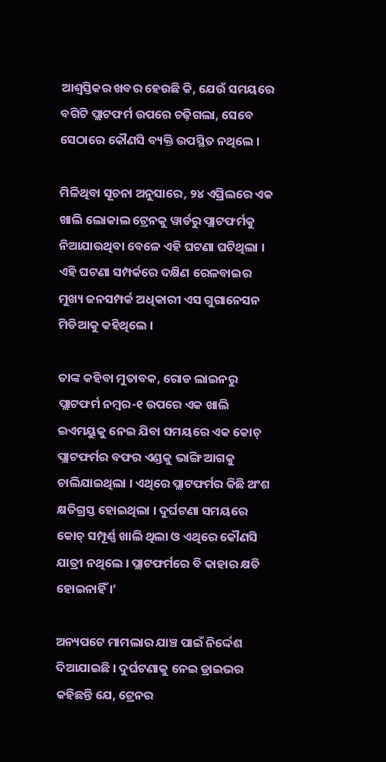ଆଶ୍ୱସ୍ତିକର ଖବର ହେଉଛି କି, ଯେଉଁ ସମୟରେ ବଗିଟି ପ୍ଲାଟଫର୍ମ ଉପରେ ଚଢ଼ିଗଲା, ସେବେ ସେଠାରେ କୌଣସି ବ୍ୟକ୍ତି ଉପସ୍ଥିତ ନଥିଲେ ।

ମିଳିଥିବା ସୂଚନା ଅନୁସାରେ, ୨୪ ଏପ୍ରିଲରେ ଏକ ଖାଲି ଲୋକାଲ ଟ୍ରେନକୁ ୱାର୍ଡରୁ ପ୍ଲାଟଫର୍ମକୁ ନିଆଯାଉଥିବା ବେଳେ ଏହି ଘଟଣା ଘଟିଥିଲା । ଏହି ଘଟଣା ସମ୍ପର୍କରେ ଦକ୍ଷିଣ ରେଳବାଇର ମୁଖ୍ୟ ଜନସମ୍ପର୍କ ଅଧିକାରୀ ଏସ ଗୁଗାନେସନ ମିଡିଆକୁ କହିଥିଲେ ।

ତାଙ୍କ କହିବା ମୁତାବକ, ରୋଡ ଲାଇନରୁ ପ୍ଲାଟଫର୍ମ ନମ୍ବର-୧ ଉପରେ ଏକ ଖାଲି ଇଏମୟୁକୁ ନେଇ ଯିବା ସମୟରେ ଏକ କୋଚ୍ ପ୍ଲାଟଫର୍ମର ବଫର ଏଣ୍ଡକୁ ଭାଙ୍ଗି ଆଗକୁ ଚାଲିଯାଇଥିଲା । ଏଥିରେ ପ୍ଲାଟଫର୍ମର କିଛି ଅଂଶ କ୍ଷତିଗ୍ରସ୍ତ ହୋଇଥିଲା । ଦୁର୍ଘଟଣା ସମୟରେ କୋଚ୍ ସମ୍ପୂର୍ଣ୍ଣ ଖାଲି ଥିଲା ଓ ଏଥିରେ କୌଣସି ଯାତ୍ରୀ ନଥିଲେ । ପ୍ଲାଟଫର୍ମରେ ବି କାହାର କ୍ଷତି ହୋଇନାହିଁ ।’

ଅନ୍ୟପଟେ ମାମଲାର ଯାଞ୍ଚ ପାଇଁ ନିର୍ଦ୍ଦେଶ ଦିଆଯାଇଛି । ଦୁର୍ଘଟଣାକୁ ନେଇ ଡ୍ରାଇଭର କହିଛନ୍ତି ଯେ, ଟ୍ରେନର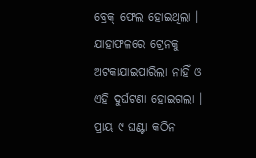ବ୍ରେକ୍ ଫେଲ ହୋଇଥିଲା । ଯାହାଫଳରେ ଟ୍ରେନକୁ ଅଟକାଯାଇପାରିଲା ନାହିଁ ଓ ଏହି ଦୁର୍ଘଟଣା ହୋଇଗଲା । ପ୍ରାୟ ୯ ଘଣ୍ଟା କଠିନ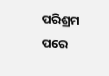ପରିଶ୍ରମ ପରେ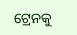ଟ୍ରେନକୁ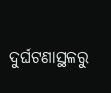ଦୁର୍ଘଟଣାସ୍ଥଳରୁ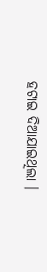ହଟାଇ ଦିଆଯାଇଥିଲା ।